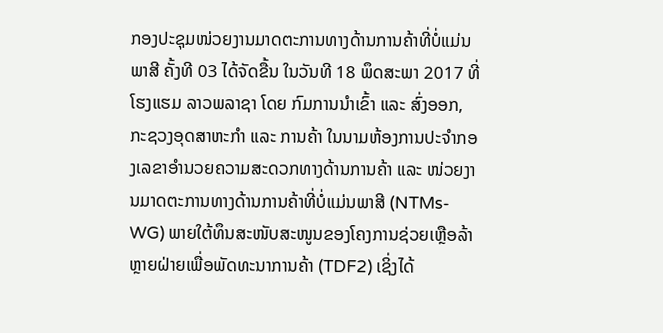ກອງປະຊຸມໜ່ວຍງານມາດຕະການທາງດ້ານການຄ້າທີ່ບໍ່ແມ່ນພາສີ ຄັ້ງທີ 03 ໄດ້ຈັດຂື້ນ ໃນວັນທີ 18 ພຶດສະພາ 2017 ທີ່ ໂຮງແຮມ ລາວພລາຊາ ໂດຍ ກົມການນໍາເຂົ້າ ແລະ ສົ່ງອອກ, ກະຊວງອຸດສາຫະກໍາ ແລະ ການຄ້າ ໃນນາມຫ້ອງການປະຈໍາກອງເລຂາອໍານວຍຄວາມສະດວກທາງດ້ານການຄ້າ ແລະ ໜ່ວຍງານມາດຕະການທາງດ້ານການຄ້າທີ່ບໍ່ແມ່ນພາສີ (NTMs-WG) ພາຍໃຕ້ທຶນສະໜັບສະໜູນຂອງໂຄງການຊ່ວຍເຫຼືອລ້າຫຼາຍຝ່າຍເພື່ອພັດທະນາການຄ້າ (TDF2) ເຊິ່ງໄດ້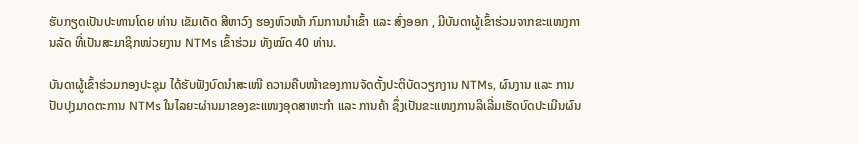ຮັບກຽດເປັນປະທານໂດຍ ທ່ານ ເຂັມເດັດ ສີຫາວົງ ຮອງຫົວໜ້າ ກົມການນໍາເຂົ້າ ແລະ ສົ່ງອອກ , ມີບັນດາຜູ້ເຂົ້າຮ່ວມຈາກຂະແໜງການລັດ ທີ່ເປັນສະມາຊິກໜ່ວຍງານ NTMs ເຂົ້າຮ່ວມ ທັງໝົດ 40 ທ່ານ.

ບັນດາຜູ້ເຂົ້າຮ່ວມກອງປະຊຸມ ໄດ້ຮັບຟັງບົດນໍາສະເໜີ ຄວາມຄືບໜ້າຂອງການຈັດຕັ້ງປະຕິບັດວຽກງານ NTMs, ຜົນງານ ແລະ ການປັບປຸງມາດຕະການ NTMs ໃນໄລຍະຜ່ານມາຂອງຂະແໜງອຸດສາຫະກໍາ ແລະ ການຄ້າ ຊຶ່ງເປັນຂະແໜງການລິເລີ່ມເຮັດບົດປະເມີນຜົນ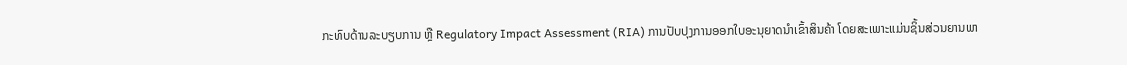ກະທົບດ້ານລະບຽບການ ຫຼື Regulatory Impact Assessment (RIA) ການປັບປຸງການອອກໃບອະນຸຍາດນໍາເຂົ້າສິນຄ້າ ໂດຍສະເພາະແມ່ນຊິ້ນສ່ວນຍານພາ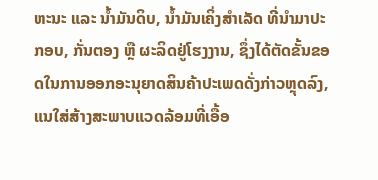ຫະນະ ແລະ ນໍ້າມັນດິບ, ນໍ້າມັນເຄິ່ງສຳເລັດ ທີ່ນໍາມາປະກອບ, ກັ່ນຕອງ ຫຼື ຜະລິດຢູ່ໂຮງງານ, ຊຶ່ງໄດ້ຕັດຂັ້ນຂອດໃນການອອກອະນຸຍາດສິນຄ້າປະເພດດັ່ງກ່າວຫຼຸດລົງ, ແນໃສ່ສ້າງສະພາບແວດລ້ອມທີ່ເອື້ອ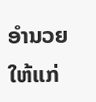ອໍານວຍໃຫ້ແກ່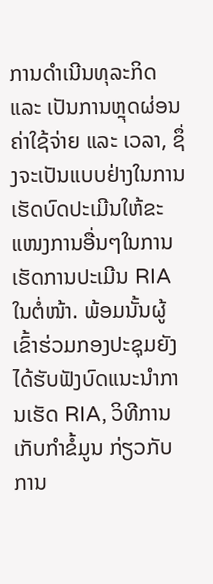ການດຳເນີນທຸລະກິດ ແລະ ເປັນການຫຼຸດຜ່ອນຄ່າໃຊ້ຈ່າຍ ແລະ ເວລາ, ຊຶ່ງຈະເປັນແບບຢ່າງໃນການເຮັດບົດປະເມີນໃຫ້ຂະແໜງການອື່ນໆໃນການເຮັດການປະເມີນ RIA ໃນຕໍ່ໜ້າ. ພ້ອມນັ້ນຜູ້ເຂົ້າຮ່ວມກອງປະຊຸມຍັງໄດ້ຮັບຟັງບົດແນະນໍາການເຮັດ RIA, ວິທີການເກັບກໍາຂໍ້ມູນ ກ່ຽວກັບ ການ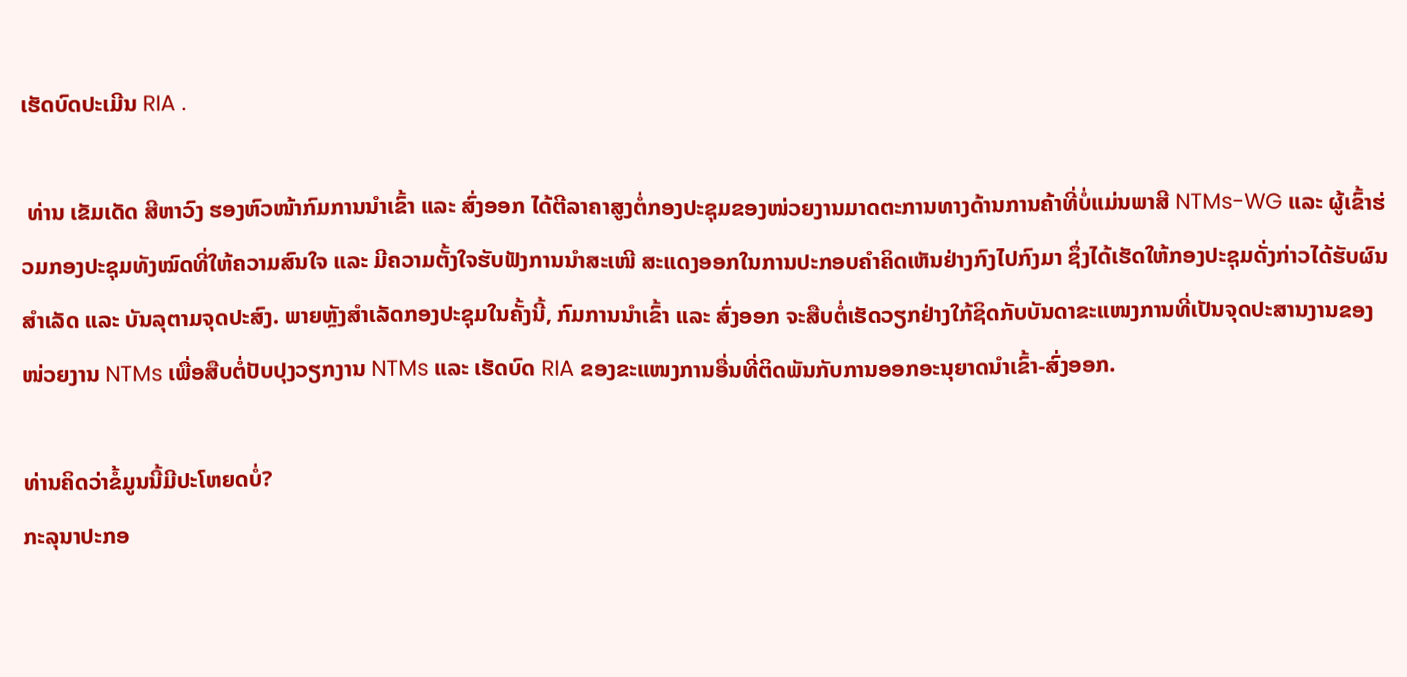ເຮັດບົດປະເມີນ RIA .

 ທ່ານ ເຂັມເດັດ ສີຫາວົງ ຮອງຫົວໜ້າກົມການນໍາເຂົ້າ ແລະ ສົ່ງອອກ ໄດ້ຕີລາຄາສູງຕໍ່ກອງປະຊຸມຂອງໜ່ວຍງານມາດຕະການທາງດ້ານການຄ້າທີ່ບໍ່ແມ່ນພາສີ NTMs-WG ແລະ ຜູ້ເຂົ້າຮ່ວມກອງປະຊຸມທັງໝົດທີ່ໃຫ້ຄວາມສົນໃຈ ແລະ ມີຄວາມຕັ້ງໃຈຮັບຟັງການນໍາສະເໜີ ສະແດງອອກໃນການປະກອບຄໍາຄິດເຫັນຢ່າງກົງໄປກົງມາ ຊຶ່ງໄດ້ເຮັດໃຫ້ກອງປະຊຸມດັ່ງກ່າວໄດ້ຮັບຜົນສໍາເລັດ ແລະ ບັນລຸຕາມຈຸດປະສົງ. ພາຍຫຼັງສໍາເລັດກອງປະຊຸມໃນຄັ້ງນີ້, ກົມການນຳເຂົ້າ ແລະ ສົ່ງອອກ ຈະສືບຕໍ່ເຮັດວຽກຢ່າງໃກ້ຊິດກັບບັນດາຂະແໜງການທີ່ເປັນຈຸດປະສານງານຂອງໜ່ວຍງານ NTMs ເພື່ອສືບຕໍ່ປັບປຸງວຽກງານ NTMs ແລະ ເຮັດບົດ RIA ຂອງຂະແໜງການອື່ນທີ່ຕິດພັນກັບການອອກອະນຸຍາດນໍາເຂົ້າ-ສົ່ງອອກ.

ທ່ານຄິດວ່າຂໍ້ມູນນີ້ມີປະໂຫຍດບໍ່?
ກະລຸນາປະກອ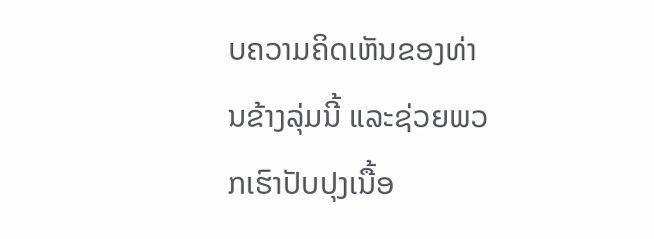ບຄວາມຄິດເຫັນຂອງທ່ານຂ້າງລຸ່ມນີ້ ແລະຊ່ວຍພວກເຮົາປັບປຸງເນື້ອ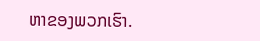ຫາຂອງພວກເຮົາ.